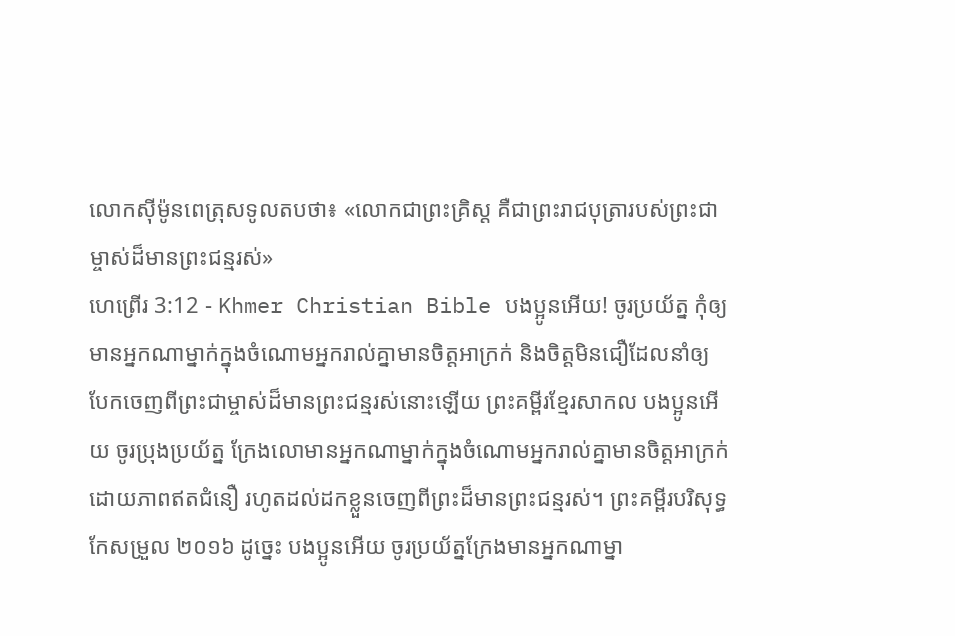លោកស៊ីម៉ូនពេត្រុសទូលតបថា៖ «លោកជាព្រះគ្រិស្ដ គឺជាព្រះរាជបុត្រារបស់ព្រះជាម្ចាស់ដ៏មានព្រះជន្មរស់»
ហេព្រើរ 3:12 - Khmer Christian Bible បងប្អូនអើយ! ចូរប្រយ័ត្ន កុំឲ្យមានអ្នកណាម្នាក់ក្នុងចំណោមអ្នករាល់គ្នាមានចិត្តអាក្រក់ និងចិត្តមិនជឿដែលនាំឲ្យបែកចេញពីព្រះជាម្ចាស់ដ៏មានព្រះជន្មរស់នោះឡើយ ព្រះគម្ពីរខ្មែរសាកល បងប្អូនអើយ ចូរប្រុងប្រយ័ត្ន ក្រែងលោមានអ្នកណាម្នាក់ក្នុងចំណោមអ្នករាល់គ្នាមានចិត្តអាក្រក់ដោយភាពឥតជំនឿ រហូតដល់ដកខ្លួនចេញពីព្រះដ៏មានព្រះជន្មរស់។ ព្រះគម្ពីរបរិសុទ្ធកែសម្រួល ២០១៦ ដូច្នេះ បងប្អូនអើយ ចូរប្រយ័ត្នក្រែងមានអ្នកណាម្នា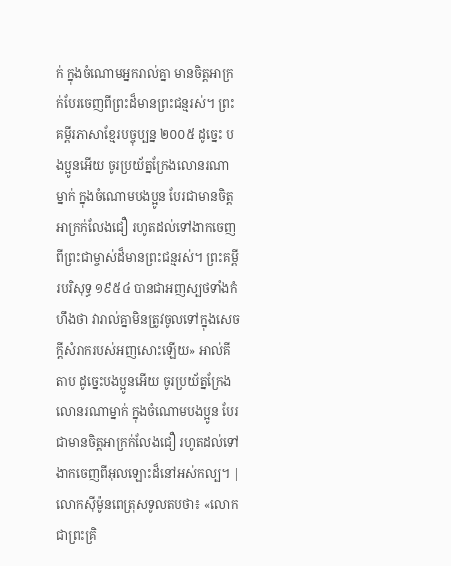ក់ ក្នុងចំណោមអ្នករាល់គ្នា មានចិត្តអាក្រក់បែរចេញពីព្រះដ៏មានព្រះជន្មរស់។ ព្រះគម្ពីរភាសាខ្មែរបច្ចុប្បន្ន ២០០៥ ដូច្នេះ បងប្អូនអើយ ចូរប្រយ័ត្នក្រែងលោនរណាម្នាក់ ក្នុងចំណោមបងប្អូន បែរជាមានចិត្តអាក្រក់លែងជឿ រហូតដល់ទៅងាកចេញពីព្រះជាម្ចាស់ដ៏មានព្រះជន្មរស់។ ព្រះគម្ពីរបរិសុទ្ធ ១៩៥៤ បានជាអញស្បថទាំងកំហឹងថា វារាល់គ្នាមិនត្រូវចូលទៅក្នុងសេចក្ដីសំរាករបស់អញសោះឡើយ» អាល់គីតាប ដូច្នេះបងប្អូនអើយ ចូរប្រយ័ត្នក្រែងលោនរណាម្នាក់ ក្នុងចំណោមបងប្អូន បែរជាមានចិត្ដអាក្រក់លែងជឿ រហូតដល់ទៅងាកចេញពីអុលឡោះដ៏នៅអស់កល្ប។ |
លោកស៊ីម៉ូនពេត្រុសទូលតបថា៖ «លោកជាព្រះគ្រិ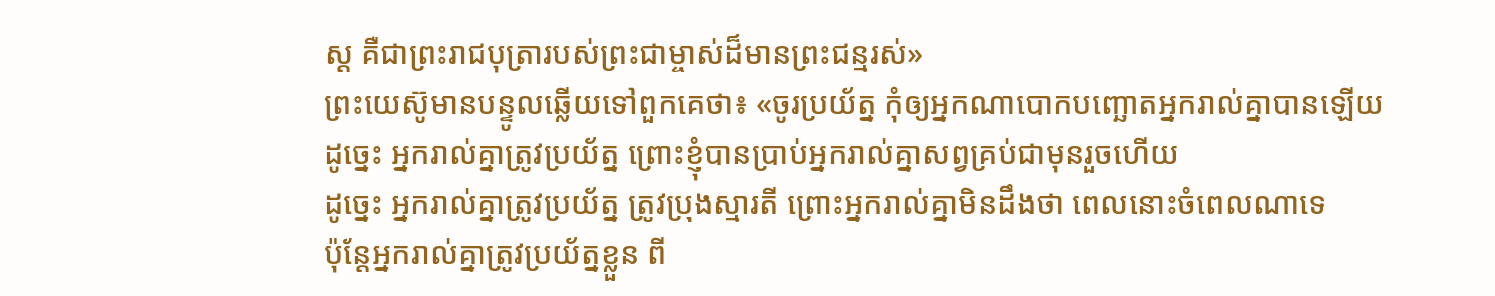ស្ដ គឺជាព្រះរាជបុត្រារបស់ព្រះជាម្ចាស់ដ៏មានព្រះជន្មរស់»
ព្រះយេស៊ូមានបន្ទូលឆ្លើយទៅពួកគេថា៖ «ចូរប្រយ័ត្ន កុំឲ្យអ្នកណាបោកបញ្ឆោតអ្នករាល់គ្នាបានឡើយ
ដូច្នេះ អ្នករាល់គ្នាត្រូវប្រយ័ត្ន ព្រោះខ្ញុំបានប្រាប់អ្នករាល់គ្នាសព្វគ្រប់ជាមុនរួចហើយ
ដូច្នេះ អ្នករាល់គ្នាត្រូវប្រយ័ត្ន ត្រូវប្រុងស្មារតី ព្រោះអ្នករាល់គ្នាមិនដឹងថា ពេលនោះចំពេលណាទេ
ប៉ុន្ដែអ្នករាល់គ្នាត្រូវប្រយ័ត្នខ្លួន ពី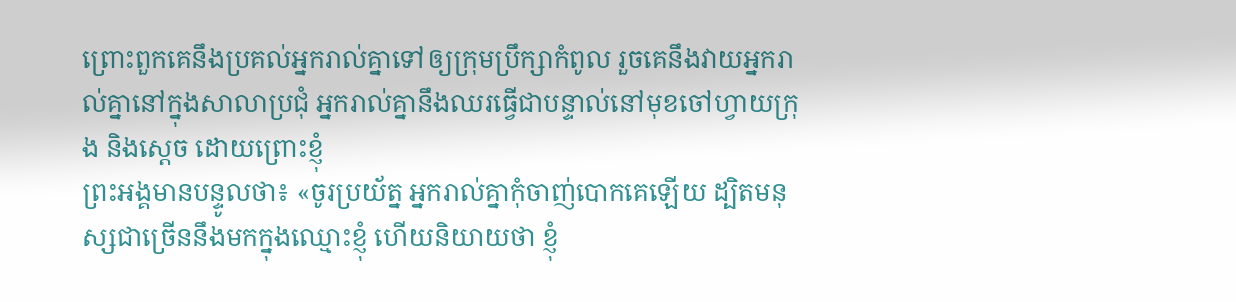ព្រោះពួកគេនឹងប្រគល់អ្នករាល់គ្នាទៅឲ្យក្រុមប្រឹក្សាកំពូល រួចគេនឹងវាយអ្នករាល់គ្នានៅក្នុងសាលាប្រជុំ អ្នករាល់គ្នានឹងឈរធ្វើជាបន្ទាល់នៅមុខចៅហ្វាយក្រុង និងស្ដេច ដោយព្រោះខ្ញុំ
ព្រះអង្គមានបន្ទូលថា៖ «ចូរប្រយ័ត្ន អ្នករាល់គ្នាកុំចាញ់បោកគេឡើយ ដ្បិតមនុស្សជាច្រើននឹងមកក្នុងឈ្មោះខ្ញុំ ហើយនិយាយថា ខ្ញុំ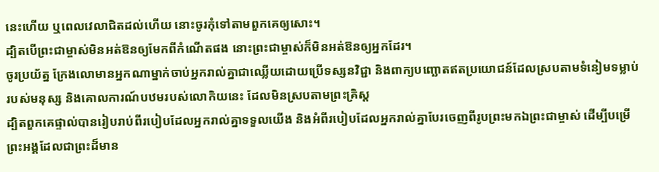នេះហើយ ឬពេលវេលាជិតដល់ហើយ នោះចូរកុំទៅតាមពួកគេឲ្យសោះ។
ដ្បិតបើព្រះជាម្ចាស់មិនអត់ឱនឲ្យមែកពីកំណើតផង នោះព្រះជាម្ចាស់ក៏មិនអត់ឱនឲ្យអ្នកដែរ។
ចូរប្រយ័ត្ន ក្រែងលោមានអ្នកណាម្នាក់ចាប់អ្នករាល់គ្នាជាឈ្លើយដោយប្រើទស្សនវិជ្ជា និងពាក្យបញ្ឆោតឥតប្រយោជន៍ដែលស្របតាមទំនៀមទម្លាប់របស់មនុស្ស និងគោលការណ៍បឋមរបស់លោកិយនេះ ដែលមិនស្របតាមព្រះគ្រិស្ដ
ដ្បិតពួកគេផ្ទាល់បានរៀបរាប់ពីរបៀបដែលអ្នករាល់គ្នាទទួលយើង និងអំពីរបៀបដែលអ្នករាល់គ្នាបែរចេញពីរូបព្រះមកឯព្រះជាម្ចាស់ ដើម្បីបម្រើព្រះអង្គដែលជាព្រះដ៏មាន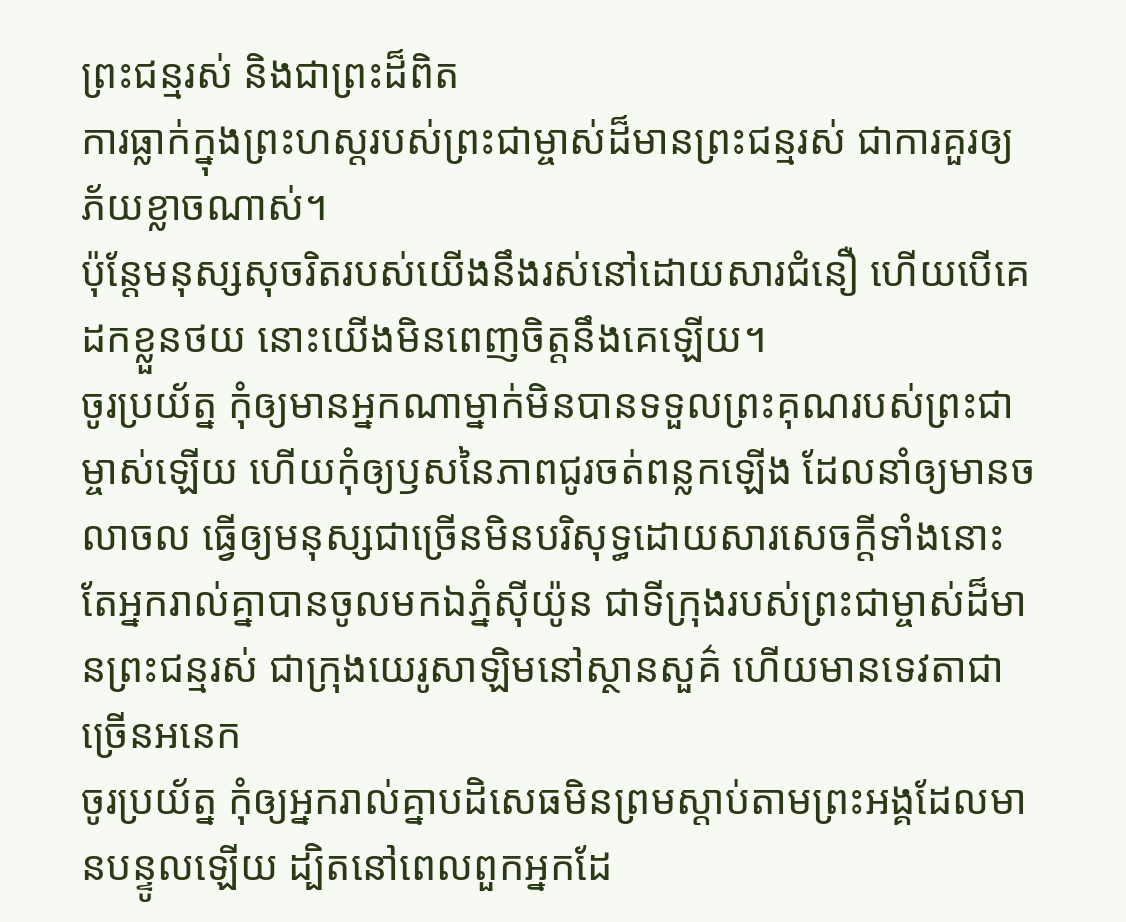ព្រះជន្មរស់ និងជាព្រះដ៏ពិត
ការធ្លាក់ក្នុងព្រះហស្ដរបស់ព្រះជាម្ចាស់ដ៏មានព្រះជន្មរស់ ជាការគួរឲ្យភ័យខ្លាចណាស់។
ប៉ុន្ដែមនុស្សសុចរិតរបស់យើងនឹងរស់នៅដោយសារជំនឿ ហើយបើគេដកខ្លួនថយ នោះយើងមិនពេញចិត្ដនឹងគេឡើយ។
ចូរប្រយ័ត្ន កុំឲ្យមានអ្នកណាម្នាក់មិនបានទទួលព្រះគុណរបស់ព្រះជាម្ចាស់ឡើយ ហើយកុំឲ្យឫសនៃភាពជូរចត់ពន្លកឡើង ដែលនាំឲ្យមានចលាចល ធ្វើឲ្យមនុស្សជាច្រើនមិនបរិសុទ្ធដោយសារសេចក្ដីទាំងនោះ
តែអ្នករាល់គ្នាបានចូលមកឯភ្នំស៊ីយ៉ូន ជាទីក្រុងរបស់ព្រះជាម្ចាស់ដ៏មានព្រះជន្មរស់ ជាក្រុងយេរូសាឡិមនៅស្ថានសួគ៌ ហើយមានទេវតាជាច្រើនអនេក
ចូរប្រយ័ត្ន កុំឲ្យអ្នករាល់គ្នាបដិសេធមិនព្រមស្ដាប់តាមព្រះអង្គដែលមានបន្ទូលឡើយ ដ្បិតនៅពេលពួកអ្នកដែ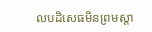លបដិសេធមិនព្រមស្ដា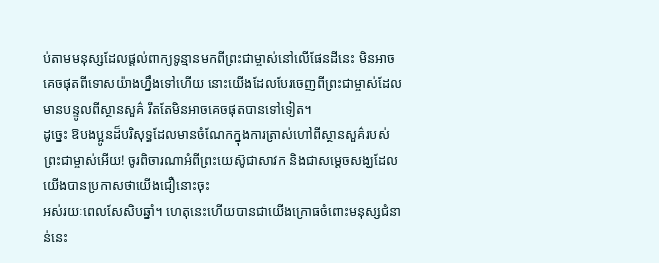ប់តាមមនុស្សដែលផ្ដល់ពាក្យទូន្មានមកពីព្រះជាម្ចាស់នៅលើផែនដីនេះ មិនអាចគេចផុតពីទោសយ៉ាងហ្នឹងទៅហើយ នោះយើងដែលបែរចេញពីព្រះជាម្ចាស់ដែលមានបន្ទូលពីស្ថានសួគ៌ រឹតតែមិនអាចគេចផុតបានទៅទៀត។
ដូច្នេះ ឱបងប្អូនដ៏បរិសុទ្ធដែលមានចំណែកក្នុងការត្រាស់ហៅពីស្ថានសួគ៌របស់ព្រះជាម្ចាស់អើយ! ចូរពិចារណាអំពីព្រះយេស៊ូជាសាវក និងជាសម្ដេចសង្ឃដែលយើងបានប្រកាសថាយើងជឿនោះចុះ
អស់រយៈពេលសែសិបឆ្នាំ។ ហេតុនេះហើយបានជាយើងក្រោធចំពោះមនុស្សជំនាន់នេះ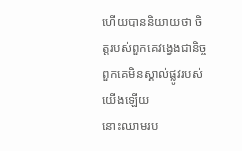ហើយបាននិយាយថា ចិត្តរបស់ពួកគេវង្វេងជានិច្ច ពួកគេមិនស្គាល់ផ្លូវរបស់យើងឡើយ
នោះឈាមរប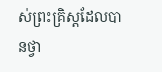ស់ព្រះគ្រិស្ដដែលបានថ្វា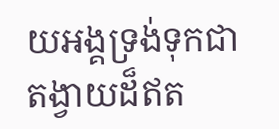យអង្គទ្រង់ទុកជាតង្វាយដ៏ឥត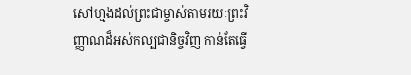សៅហ្មងដល់ព្រះជាម្ចាស់តាមរយៈព្រះវិញ្ញាណដ៏អស់កល្បជានិច្ចវិញ កាន់តែធ្វើ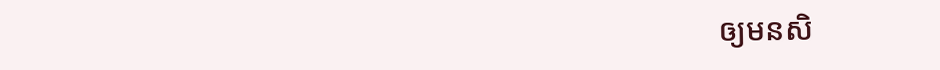ឲ្យមនសិ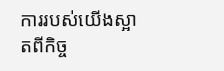ការរបស់យើងស្អាតពីកិច្ច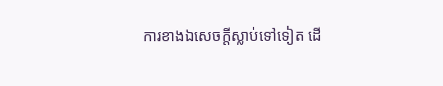ការខាងឯសេចក្ដីស្លាប់ទៅទៀត ដើ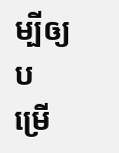ម្បីឲ្យបម្រើ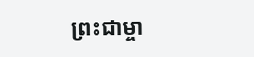ព្រះជាម្ចា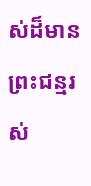ស់ដ៏មានព្រះជន្មរស់